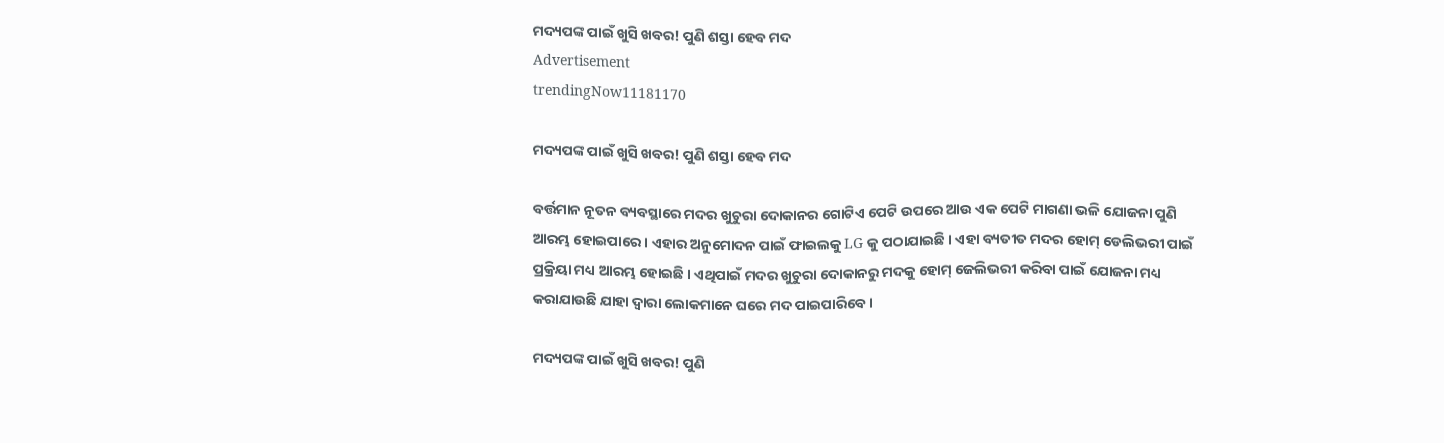ମଦ୍ୟପଙ୍କ ପାଇଁ ଖୁସି ଖବର! ପୁଣି ଶସ୍ତା ହେବ ମଦ
Advertisement
trendingNow11181170

ମଦ୍ୟପଙ୍କ ପାଇଁ ଖୁସି ଖବର! ପୁଣି ଶସ୍ତା ହେବ ମଦ

ବର୍ତ୍ତମାନ ନୂତନ ବ୍ୟବସ୍ଥାରେ ମଦର ଖୁଚୁରା ଦୋକାନର ଗୋଟିଏ ପେଟି ଉପରେ ଆଉ ଏକ ପେଟି ମାଗଣା ଭଳି ଯୋଜନା ପୁଣି ଆରମ୍ଭ ହୋଇପାରେ । ଏହାର ଅନୁମୋଦନ ପାଇଁ ଫାଇଲକୁ LG କୁ ପଠାଯାଇଛି । ଏହା ବ୍ୟତୀତ ମଦର ହୋମ୍ ଡେଲିଭରୀ ପାଇଁ ପ୍ରକ୍ରିୟା ମଧ୍ୟ ଆରମ୍ଭ ହୋଇଛି । ଏଥିପାଇଁ ମଦର ଖୁଚୁରା ଦୋକାନରୁ ମଦକୁ ହୋମ୍ ଜେଲିଭରୀ କରିବା ପାଇଁ ଯୋଜନା ମଧ୍ୟ କରାଯାଉଛି ଯାହା ଦ୍ୱାରା ଲୋକମାନେ ଘରେ ମଦ ପାଇପାରିବେ ।

ମଦ୍ୟପଙ୍କ ପାଇଁ ଖୁସି ଖବର! ପୁଣି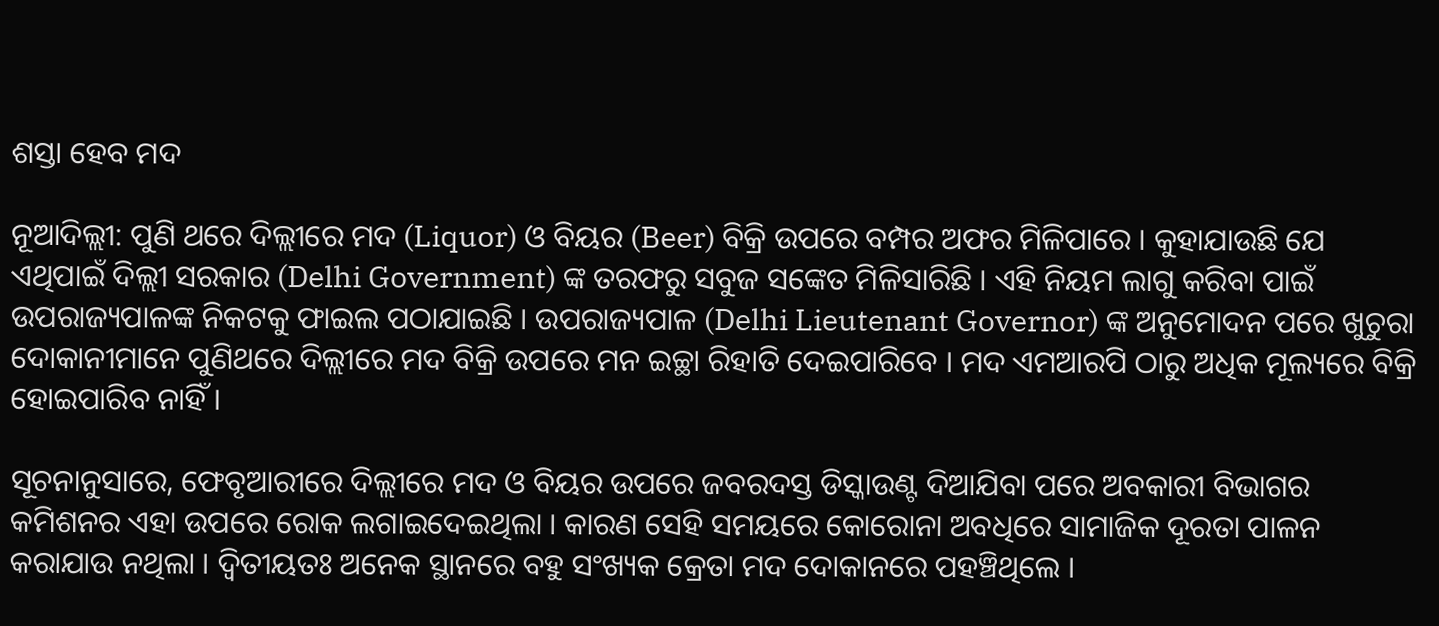ଶସ୍ତା ହେବ ମଦ

ନୂଆଦିଲ୍ଲୀ: ପୁଣି ଥରେ ଦିଲ୍ଲୀରେ ମଦ (Liquor) ଓ ବିୟର (Beer) ବିକ୍ରି ଉପରେ ବମ୍ପର ଅଫର ମିଳିପାରେ । କୁହାଯାଉଛି ଯେ ଏଥିପାଇଁ ଦିଲ୍ଲୀ ସରକାର (Delhi Government) ଙ୍କ ତରଫରୁ ସବୁଜ ସଙ୍କେତ ମିଳିସାରିଛି । ଏହି ନିୟମ ଲାଗୁ କରିବା ପାଇଁ ଉପରାଜ୍ୟପାଳଙ୍କ ନିକଟକୁ ଫାଇଲ ପଠାଯାଇଛି । ଉପରାଜ୍ୟପାଳ (Delhi Lieutenant Governor) ଙ୍କ ଅନୁମୋଦନ ପରେ ଖୁଚୁରା ଦୋକାନୀମାନେ ପୁଣିଥରେ ଦିଲ୍ଲୀରେ ମଦ ବିକ୍ରି ଉପରେ ମନ ଇଚ୍ଛା ରିହାତି ଦେଇପାରିବେ । ମଦ ଏମଆରପି ଠାରୁ ଅଧିକ ମୂଲ୍ୟରେ ବିକ୍ରି ହୋଇପାରିବ ନାହିଁ ।

ସୂଚନାନୁସାରେ, ଫେବୃଆରୀରେ ଦିଲ୍ଲୀରେ ମଦ ଓ ବିୟର ଉପରେ ଜବରଦସ୍ତ ଡିସ୍କାଉଣ୍ଟ ଦିଆଯିବା ପରେ ଅବକାରୀ ବିଭାଗର କମିଶନର ଏହା ଉପରେ ରୋକ ଲଗାଇଦେଇଥିଲା । କାରଣ ସେହି ସମୟରେ କୋରୋନା ଅବଧିରେ ସାମାଜିକ ଦୂରତା ପାଳନ କରାଯାଉ ନଥିଲା । ଦ୍ୱିତୀୟତଃ ଅନେକ ସ୍ଥାନରେ ବହୁ ସଂଖ୍ୟକ କ୍ରେତା ମଦ ଦୋକାନରେ ପହଞ୍ଚିଥିଲେ ।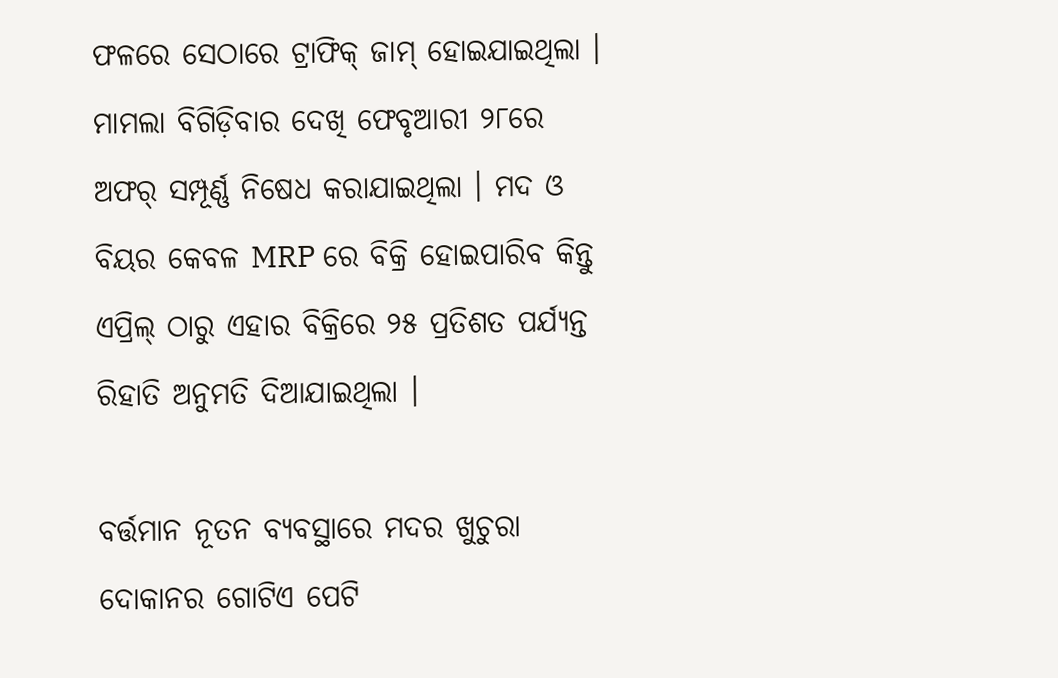ଫଳରେ ସେଠାରେ ଟ୍ରାଫିକ୍ ଜାମ୍ ହୋଇଯାଇଥିଲା । ମାମଲା ବିଗିଡ଼ିବାର ଦେଖି ଫେବୃଆରୀ ୨୮ରେ ଅଫର୍ ସମ୍ପୂର୍ଣ୍ଣ ନିଷେଧ କରାଯାଇଥିଲା । ମଦ ଓ ବିୟର କେବଳ MRP ରେ ବିକ୍ରି ହୋଇପାରିବ କିନ୍ତୁ ଏପ୍ରିଲ୍ ଠାରୁ ଏହାର ବିକ୍ରିରେ ୨୫ ପ୍ରତିଶତ ପର୍ଯ୍ୟନ୍ତ ରିହାତି ଅନୁମତି ଦିଆଯାଇଥିଲା ।

ବର୍ତ୍ତମାନ ନୂତନ ବ୍ୟବସ୍ଥାରେ ମଦର ଖୁଚୁରା ଦୋକାନର ଗୋଟିଏ ପେଟି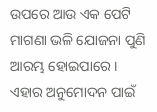ଉପରେ ଆଉ ଏକ ପେଟି ମାଗଣା ଭଳି ଯୋଜନା ପୁଣି ଆରମ୍ଭ ହୋଇପାରେ । ଏହାର ଅନୁମୋଦନ ପାଇଁ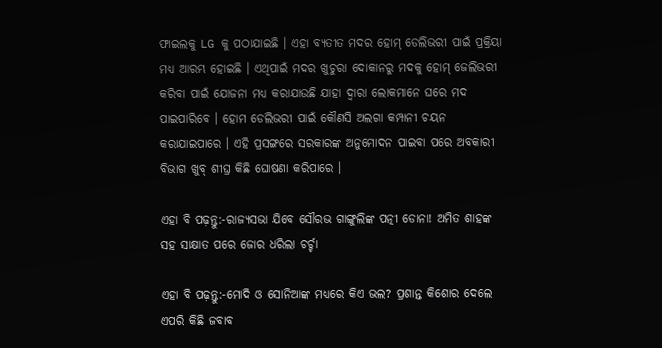ଫାଇଲକୁ LG କୁ ପଠାଯାଇଛି । ଏହା ବ୍ୟତୀତ ମଦର ହୋମ୍ ଡେଲିଭରୀ ପାଇଁ ପ୍ରକ୍ରିୟା ମଧ୍ୟ ଆରମ୍ଭ ହୋଇଛି । ଏଥିପାଇଁ ମଦର ଖୁଚୁରା ଦୋକାନରୁ ମଦକୁ ହୋମ୍ ଜେଲିଭରୀ କରିବା ପାଇଁ ଯୋଜନା ମଧ୍ୟ କରାଯାଉଛି ଯାହା ଦ୍ୱାରା ଲୋକମାନେ ଘରେ ମଦ ପାଇପାରିବେ । ହୋମ ଡେଲିଭରୀ ପାଇଁ କୌଣସି ଅଲଗା କମ୍ପାନୀ ଚୟନ କରାଯାଇପାରେ । ଏହି ପ୍ରସଙ୍ଗରେ ସରକାରଙ୍କ ଅନୁମୋଦନ ପାଇବା ପରେ ଅବକାରୀ ବିଭାଗ ଖୁବ୍ ଶୀଘ୍ର କିଛି ଘୋଷଣା କରିପାରେ ।

ଏହା ବି ପଢ଼ନ୍ତୁ:-ରାଜ୍ୟସଭା ଯିବେ ସୌରଭ ଗାଙ୍ଗୁଲିଙ୍କ ପତ୍ନୀ ଡୋନା! ଅମିତ ଶାହଙ୍କ ସହ ସାକ୍ଷାତ ପରେ ଜୋର ଧରିଲା ଚର୍ଚ୍ଚା

ଏହା ବି ପଢ଼ନ୍ତୁ:-ମୋଦି ଓ ସୋନିଆଙ୍କ ମଧ୍ୟରେ କିଏ ଭଲ? ପ୍ରଶାନ୍ତ କିଶୋର ଦେଲେ ଏପରି କିଛି ଜବାବ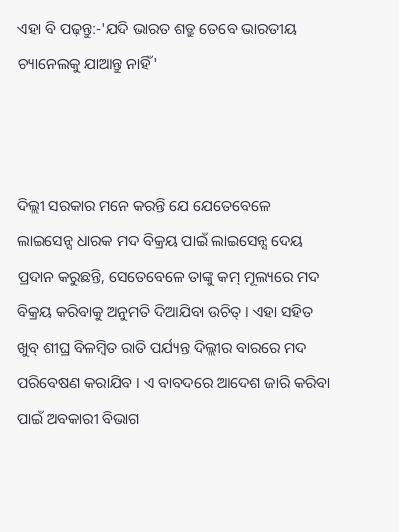ଏହା ବି ପଢ଼ନ୍ତୁ:-'ଯଦି ଭାରତ ଶତ୍ରୁ ତେବେ ଭାରତୀୟ ଚ୍ୟାନେଲକୁ ଯାଆନ୍ତୁ ନାହିଁ'



ଦିଲ୍ଲୀ ସରକାର ମନେ କରନ୍ତି ଯେ ଯେତେବେଳେ ଲାଇସେନ୍ସ ଧାରକ ମଦ ବିକ୍ରୟ ପାଇଁ ଲାଇସେନ୍ସ ଦେୟ ପ୍ରଦାନ କରୁଛନ୍ତି, ସେତେବେଳେ ତାଙ୍କୁ କମ୍ ମୂଲ୍ୟରେ ମଦ ବିକ୍ରୟ କରିବାକୁ ଅନୁମତି ଦିଆଯିବା ଉଚିତ୍ । ଏହା ସହିତ ଖୁବ୍ ଶୀଘ୍ର ବିଳମ୍ବିତ ରାତି ପର୍ଯ୍ୟନ୍ତ ଦିଲ୍ଲୀର ବାରରେ ମଦ ପରିବେଷଣ କରାଯିବ । ଏ ବାବଦରେ ଆଦେଶ ଜାରି କରିବା ପାଇଁ ଅବକାରୀ ବିଭାଗ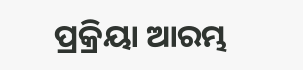ପ୍ରକ୍ରିୟା ଆରମ୍ଭ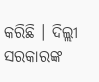କରିଛି । ଦିଲ୍ଲୀ ସରକାରଙ୍କ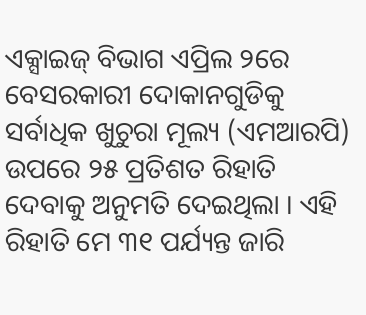ଏକ୍ସାଇଜ୍ ବିଭାଗ ଏପ୍ରିଲ ୨ରେ ବେସରକାରୀ ଦୋକାନଗୁଡିକୁ ସର୍ବାଧିକ ଖୁଚୁରା ମୂଲ୍ୟ (ଏମଆରପି) ଉପରେ ୨୫ ପ୍ରତିଶତ ରିହାତି ଦେବାକୁ ଅନୁମତି ଦେଇଥିଲା । ଏହି ରିହାତି ମେ ୩୧ ପର୍ଯ୍ୟନ୍ତ ଜାରି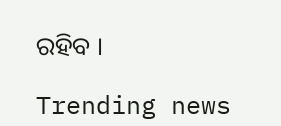ରହିବ ।

Trending news